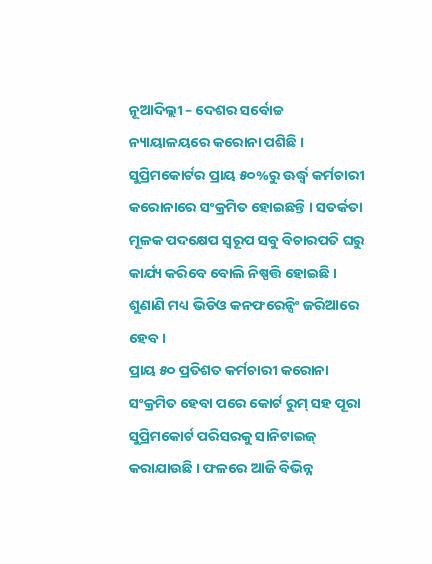ନୂଆଦିଲ୍ଲୀ – ଦେଶର ସର୍ବୋଚ୍ଚ ନ୍ୟାୟାଳୟରେ କରୋନା ପଶିଛି । ସୁପ୍ରିମକୋର୍ଟର ପ୍ରାୟ ୫୦%ରୁ ଊର୍ଦ୍ଧ୍ୱ କର୍ମଚାରୀ କରୋନାରେ ସଂକ୍ରମିତ ହୋଇଛନ୍ତି । ସତର୍କତା ମୂଳକ ପଦକ୍ଷେପ ସ୍ୱରୂପ ସବୁ ବିଚାରପତି ଘରୁ କାର୍ଯ୍ୟ କରିବେ ବୋଲି ନିଷ୍ପତ୍ତି ହୋଇଛି । ଶୁଣାଣି ମଧ୍ୟ ଭିଡିଓ କନଫରେନ୍ସିଂ ଜରିଆରେ ହେବ ।
ପ୍ରାୟ ୫୦ ପ୍ରତିଶତ କର୍ମଚାରୀ କରୋନା ସଂକ୍ରମିତ ହେବା ପରେ କୋର୍ଟ ରୁମ୍ ସହ ପୂରା ସୁପ୍ରିମକୋର୍ଟ ପରିସରକୁ ସାନିଟାଇଜ୍ କରାଯାଉଛି । ଫଳରେ ଆଜି ବିଭିନ୍ନ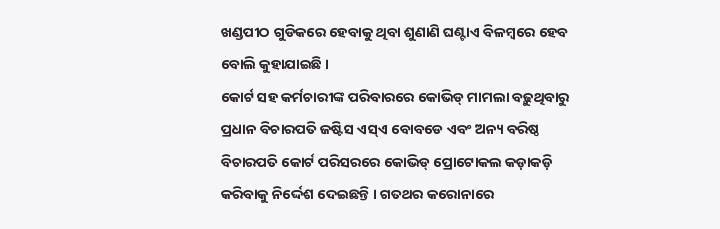ଖଣ୍ଡପୀଠ ଗୁଡିକରେ ହେବାକୁ ଥିବା ଶୁଣାଣି ଘଣ୍ଟାଏ ବିଳମ୍ବରେ ହେବ ବୋଲି କୁହାଯାଇଛି ।
କୋର୍ଟ ସହ କର୍ମଚାରୀଙ୍କ ପରିବାରରେ କୋଭିଡ୍ ମାମଲା ବଢ଼ୁଥିବାରୁ ପ୍ରଧାନ ବିଚାରପତି ଜଷ୍ଟିସ ଏସ୍ଏ ବୋବଡେ ଏବଂ ଅନ୍ୟ ବରିଷ୍ଠ ବିଚାରପତି କୋର୍ଟ ପରିସରରେ କୋଭିଡ୍ ପ୍ରୋଟୋକଲ କଡ଼ାକଡ଼ି କରିବାକୁ ନିର୍ଦ୍ଦେଶ ଦେଇଛନ୍ତି । ଗତଥର କରୋନାରେ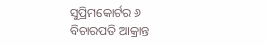ସୁପ୍ରିମକୋର୍ଟର ୬ ବିଚାରପତି ଆକ୍ରାନ୍ତ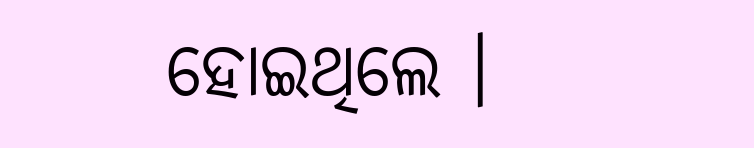ହୋଇଥିଲେ ।